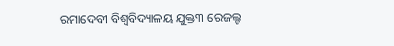ରମାଦେବୀ ବିଶ୍ୱବିଦ୍ୟାଳୟ ଯୁକ୍ତ୩ ରେଜଲ୍ଟ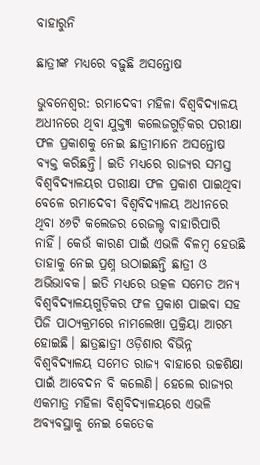ବାହାରୁନି

ଛାତ୍ରୀଙ୍କ ମଧ୍ୟରେ ବଢ଼ୁଛି ଅସନ୍ତୋଷ

ଭୁବନେଶ୍ୱର: ରମାଦେବୀ ମହିଳା ବିଶ୍ୱବିଦ୍ୟାଳୟ ଅଧୀନରେ ଥିବା ଯୁକ୍ତ୩ କଲେଜଗୁଡ଼ିକର ପରୀକ୍ଷା ଫଳ ପ୍ରକାଶକୁ ନେଇ ଛାତ୍ରୀମାନେ ଅସନ୍ତୋଷ ବ୍ୟକ୍ତ କରିଛନ୍ତି। ଇତି ମଧ୍ୟରେ ରାଜ୍ୟର ସମସ୍ତ ବିଶ୍ୱବିଦ୍ୟାଳୟର ପରୀକ୍ଷା ଫଳ ପ୍ରକାଶ ପାଇଥିବା ବେଳେ ରମାଦେବୀ ବିଶ୍ୱବିଦ୍ୟାଳୟ ଅଧୀନରେ ଥିବା ୪୬ଟି କଲେଜର ରେଜଲ୍ଟ ବାହାରିପାରି ନାହିଁ। କେଉଁ କାରଣ ପାଇଁ ଏଭଳି ବିଳମ୍ବ ହେଉଛି ତାହାକୁ ନେଇ ପ୍ରଶ୍ନ ଉଠାଇଛନ୍ତି ଛାତ୍ରୀ ଓ ଅଭିଭାବକ। ଇତି ମଧ୍ୟରେ ଉତ୍କଳ ସମେତ ଅନ୍ୟ ବିଶ୍ୱବିଦ୍ୟାଳୟଗୁଡ଼ିକର ଫଳ ପ୍ରକାଶ ପାଇବା ସହ ପିଜି ପାଠ୍ୟକ୍ରମରେ ନାମଲେଖା ପ୍ରକ୍ରିୟା ଆରମ୍ଭ ହୋଇଛି। ଛାତ୍ରଛାତ୍ରୀ ଓଡ଼ିଶାର ବିଭିନ୍ନ ବିଶ୍ୱବିଦ୍ୟାଳୟ ସମେତ ରାଜ୍ୟ ବାହାରେ ଉଚ୍ଚଶିକ୍ଷା ପାଇଁ ଆବେଦନ ବି କଲେଣି। ହେଲେ ରାଜ୍ୟର ଏକମାତ୍ର ମହିଳା ବିଶ୍ୱବିଦ୍ୟାଳୟରେ ଏଭଳି ଅବ୍ୟବସ୍ଥାକୁ ନେଇ କେତେକ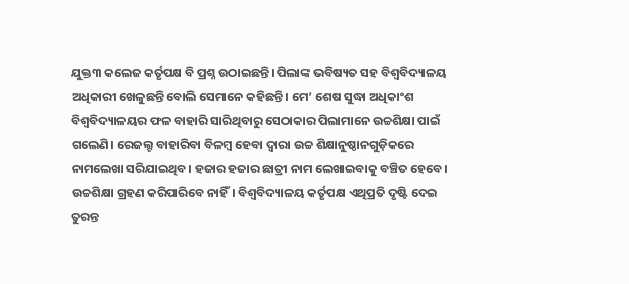ଯୁକ୍ତ୩ କଲେଜ କର୍ତୃପକ୍ଷ ବି ପ୍ରଶ୍ନ ଉଠାଇଛନ୍ତି। ପିଲାଙ୍କ ଭବିଷ୍ୟତ ସହ ବିଶ୍ୱବିଦ୍ୟାଳୟ ଅଧିକାରୀ ଖେଳୁଛନ୍ତି ବୋଲି ସେମାନେ କହିଛନ୍ତି। ମେ’ ଶେଷ ସୁଦ୍ଧା ଅଧିକାଂଶ ବିଶ୍ୱବିଦ୍ୟାଳୟର ଫଳ ବାହାରି ସାରିଥିବାରୁ ସେଠାକାର ପିଲାମାନେ ଉଚ୍ଚଶିକ୍ଷା ପାଇଁ ଗଲେଣି। ରେଜଲ୍ଟ ବାହାରିବା ବିଳମ୍ବ ହେବା ଦ୍ୱାରା ଉଚ୍ଚ ଶିକ୍ଷାନୁଷ୍ଠାନଗୁଡ଼ିକରେ ନାମଲେଖା ସରିଯାଇଥିବ। ହଜାର ହଜାର ଛାତ୍ରୀ ନାମ ଲେଖାଇବାକୁ ବଞ୍ଚିତ ହେବେ। ଉଚ୍ଚଶିକ୍ଷା ଗ୍ରହଣ କରିପାରିବେ ନାହିଁ। ବିଶ୍ୱବିଦ୍ୟାଳୟ କର୍ତୃପକ୍ଷ ଏଥିପ୍ରତି ଦୃଷ୍ଟି ଦେଇ ତୁରନ୍ତ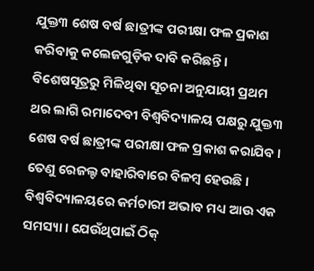ଯୁକ୍ତ୩ ଶେଷ ବର୍ଷ ଛାତ୍ରୀଙ୍କ ପରୀକ୍ଷା ଫଳ ପ୍ରକାଶ କରିବାକୁ କଲେଜଗୁଡ଼ିକ ଦାବି କରିଛନ୍ତି। ବିଶେଷସୂତ୍ରରୁ ମିଳିଥିବା ସୂଚନା ଅନୁଯାୟୀ ପ୍ରଥମ ଥର ଲାଗି ରମାଦେବୀ ବିଶ୍ୱବିଦ୍ୟାଳୟ ପକ୍ଷରୁ ଯୁକ୍ତ୩ ଶେଷ ବର୍ଷ ଛାତ୍ରୀଙ୍କ ପରୀକ୍ଷା ଫଳ ପ୍ରକାଶ କରାଯିବ। ତେଣୁ ରେଜଲ୍ଟ ବାହାରିବାରେ ବିଳମ୍ବ ହେଉଛି। ବିଶ୍ୱବିଦ୍ୟାଳୟରେ କର୍ମଚାରୀ ଅଭାବ ମଧ୍ୟ ଆଉ ଏକ ସମସ୍ୟା। ଯେଉଁଥିପାଇଁ ଠିକ୍‌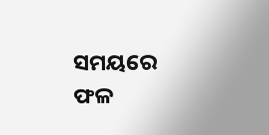ସମୟରେ ଫଳ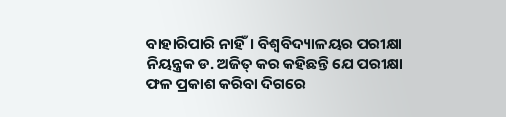ବାହାରିପାରି ନାହିଁ। ବିଶ୍ୱବିଦ୍ୟାଳୟର ପରୀକ୍ଷା ନିୟନ୍ତ୍ରକ ଡ. ଅଜିତ୍‌ କର କହିଛନ୍ତି ଯେ ପରୀକ୍ଷା ଫଳ ପ୍ରକାଶ କରିବା ଦିଗରେ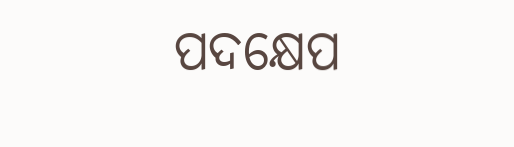ପଦକ୍ଷେପ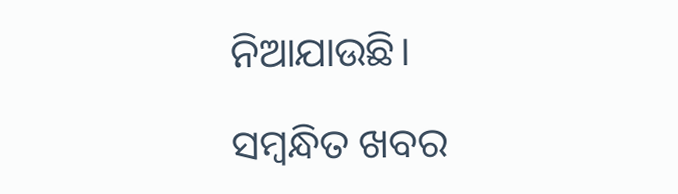ନିଆଯାଉଛି।

ସମ୍ବନ୍ଧିତ ଖବର